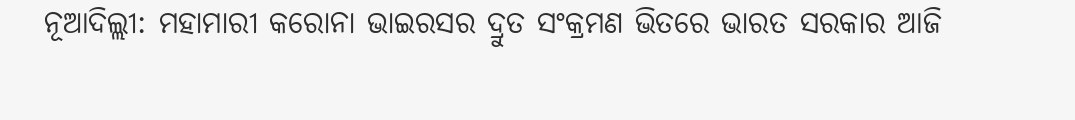ନୂଆଦିଲ୍ଲୀ: ମହାମାରୀ କରୋନା ଭାଇରସର ଦ୍ରୁତ ସଂକ୍ରମଣ ଭିତରେ ଭାରତ ସରକାର ଆଜି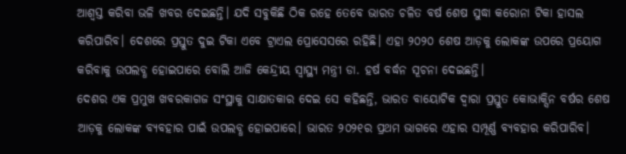ଆଶ୍ୱସ୍ତ କରିବା ଭଳି ଖବର ଦେଇଛନ୍ତି। ଯଦି ସବୁକିଛି ଠିକ ରହେ ତେବେ ଭାରତ ଚଳିତ ବର୍ଷ ଶେଷ ସୁଦ୍ଧା କରୋନା ଟିକା ହାସଲ କରିପାରିବ। ଦେଶରେ ପ୍ରସ୍ତୁତ ଦୁଇ ଟିକା ଏବେ ଟ୍ରାଏଲ ପ୍ରୋସେସରେ ରହିଛି। ଏହା ୨୦୨୦ ଶେଷ ଆଡ଼କୁ ଲୋକଙ୍କ ଉପରେ ପ୍ରୟୋଗ କରିବାକୁ ଉପଲବ୍ଧ ହୋଇପାରେ ବୋଲି ଆଜି କେନ୍ଦ୍ରୀୟ ସ୍ୱାସ୍ଥ୍ୟ ମନ୍ତ୍ରୀ ଡା. ହର୍ଷ ବର୍ଦ୍ଧନ ସୂଚନା ଦେଇଛନ୍ତି।
ଦେଶର ଏକ ପ୍ରମୁଖ ଖବରକାଗଜ ସଂସ୍ଥାକୁ ସାକ୍ଷାତକାର ଦେଇ ସେ କହିଛନ୍ତି, ଭାରତ ବାୟୋଟିକ ଦ୍ୱାରା ପ୍ରସ୍ତୁତ କୋଭାକ୍ସିନ ବର୍ଷର ଶେଷ ଆଡ଼କୁ ଲୋକଙ୍କ ବ୍ୟବହାର ପାଇଁ ଉପଲବ୍ଧ ହୋଇପାରେ। ଭାରତ ୨୦୨୧ର ପ୍ରଥମ ଭାଗରେ ଏହାର ସମ୍ପୂର୍ଣ୍ଣ ବ୍ୟବହାର କରିପାରିବ।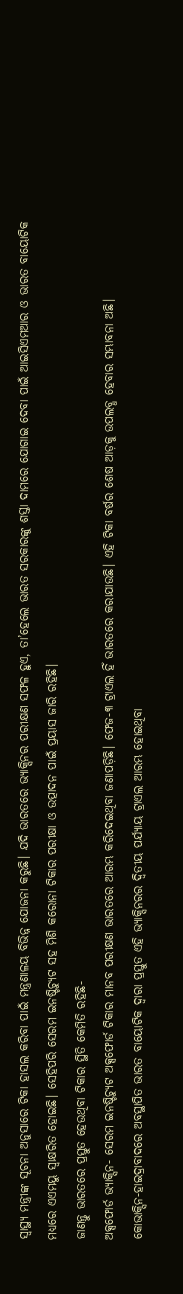ସ୍ୱାସ୍ଥ୍ୟ ମନ୍ତ୍ରୀଙ୍କ ସୂଚନା ଅନୁସାରେ ଟିକା ହାସଲ କରିବା ପାଇଁ ମନ୍ତ୍ରଣାଳୟ ବିଭିନ୍ନ ଯୋଜନା କରୁଛି। ଯଦି ଭାରତରେ ଭ୍ୟାକ୍ସିନର ପରୀକ୍ଷଣ ସଫଳ ହୁଏ, ତା’ହେଲେ ଭାରତ ସରକାରଙ୍କୁ ଶସ୍ତା ଦାମରେ ଯୋଗାଇ ଦେବା ପାଇଁ ଆଇସିଏମଆର ଓ ଭାରତ ବାୟୋଟିକ ମଧ୍ୟରେ ଏଏମୟୁ ସ୍ୱାକ୍ଷରିତ ହୋଇଛି। ସେହିପରି ସେରମ ଇନଷ୍ଟିଚ୍ୟୁଟ ସହ ମିଶି କରୋନା ଟିକାର ପରୀକ୍ଷା ଓ ଉତ୍ପାଦନ ପାଇଁ ପ୍ରୟାସ ଜାରି ରହିଛି।
ଜାଣନ୍ତୁ ଭାରତରେ ପ୍ରସ୍ତୁତ ହେଉଥିବା ଟିକାର ସ୍ଥିତି କେମିତି ରହିଛି-
ଅକ୍ସଫୋର୍ଡ ଭ୍ୟାକ୍ସିନ- ସେରମ ଇନଷ୍ଟିଚ୍ୟୁଟ ଅକ୍ସଫୋର୍ଡ ଟିକାର ମାନବ ପରୀକ୍ଷଣ ଭାରତରେ ଆରମ୍ଭ କରିଦେଇଥିବା ଜଣାପଡ଼ିଛି। ଫେଜ-୩ ଟ୍ରାଏଲ ହିଁ ଭାରତରେ କରାଯାଉଛି। ଏହି ଟିକା ବର୍ଷର ଶେଷ ଆଡ଼କୁ ଉପଲବ୍ଧ ହେବାର ସମ୍ଭାବନା ଅଛି।
କୋଭାକ୍ସିନ-ହାଇଦ୍ରାବାଦରେ ଅବସ୍ଥାପିତ ଭାରତ ବାୟୋଟିକ ଦ୍ୱାରା ପ୍ରସ୍ତୁତ ଏହି ଭ୍ୟାକ୍ସିନରର ଦ୍ୱିତୀୟ ପର୍ଯ୍ୟାୟ ଟ୍ରାଏଲ ଆରମ୍ଭ ହୋଇଥିବା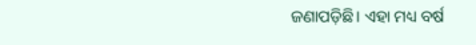ଜଣାପଡ଼ିଛି। ଏହା ମଧ୍ୟ ବର୍ଷ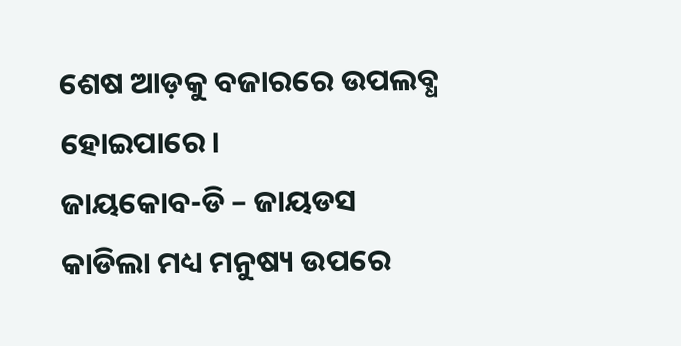ଶେଷ ଆଡ଼କୁ ବଜାରରେ ଉପଲବ୍ଧ ହୋଇପାରେ।
ଜାୟକୋବ-ଡି – ଜାୟଡସ କାଡିଲା ମଧ୍ୟ ମନୁଷ୍ୟ ଉପରେ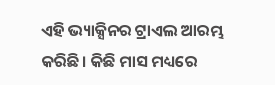ଏହି ଭ୍ୟାକ୍ସିନର ଟ୍ରାଏଲ ଆରମ୍ଭ କରିଛି। କିଛି ମାସ ମଧ୍ୟରେ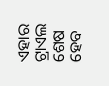ଏହାର ଟ୍ରାଏଲ ଶେଷ ହେବ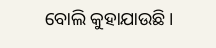ବୋଲି କୁହାଯାଉଛି।